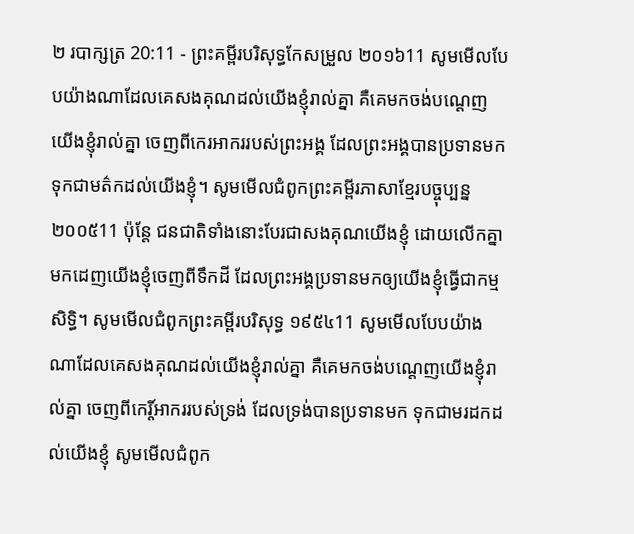២ របាក្សត្រ 20:11 - ព្រះគម្ពីរបរិសុទ្ធកែសម្រួល ២០១៦11 សូមមើលបែបយ៉ាងណាដែលគេសងគុណដល់យើងខ្ញុំរាល់គ្នា គឺគេមកចង់បណ្តេញយើងខ្ញុំរាល់គ្នា ចេញពីកេរអាកររបស់ព្រះអង្គ ដែលព្រះអង្គបានប្រទានមក ទុកជាមត៌កដល់យើងខ្ញុំ។ សូមមើលជំពូកព្រះគម្ពីរភាសាខ្មែរបច្ចុប្បន្ន ២០០៥11 ប៉ុន្តែ ជនជាតិទាំងនោះបែរជាសងគុណយើងខ្ញុំ ដោយលើកគ្នាមកដេញយើងខ្ញុំចេញពីទឹកដី ដែលព្រះអង្គប្រទានមកឲ្យយើងខ្ញុំធ្វើជាកម្មសិទ្ធិ។ សូមមើលជំពូកព្រះគម្ពីរបរិសុទ្ធ ១៩៥៤11 សូមមើលបែបយ៉ាងណាដែលគេសងគុណដល់យើងខ្ញុំរាល់គ្នា គឺគេមកចង់បណ្តេញយើងខ្ញុំរាល់គ្នា ចេញពីកេរ្ដិ៍អាកររបស់ទ្រង់ ដែលទ្រង់បានប្រទានមក ទុកជាមរដកដល់យើងខ្ញុំ សូមមើលជំពូក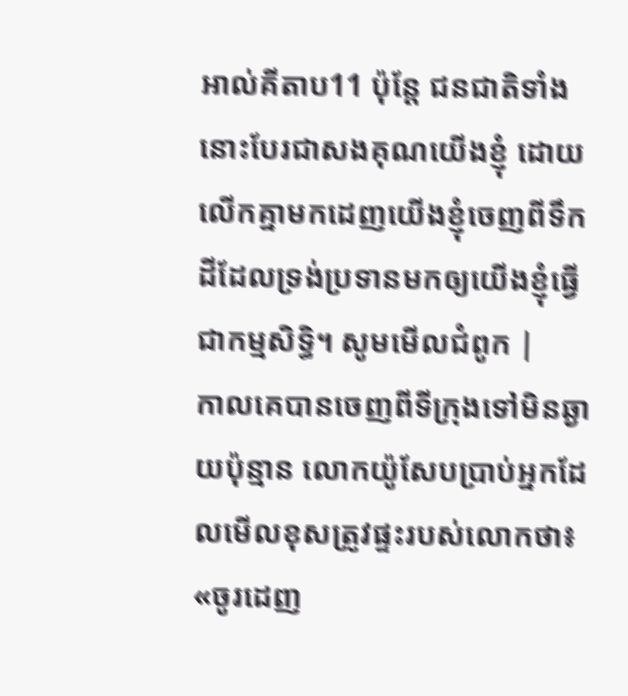អាល់គីតាប11 ប៉ុន្តែ ជនជាតិទាំងនោះបែរជាសងគុណយើងខ្ញុំ ដោយលើកគ្នាមកដេញយើងខ្ញុំចេញពីទឹកដីដែលទ្រង់ប្រទានមកឲ្យយើងខ្ញុំធ្វើជាកម្មសិទ្ធិ។ សូមមើលជំពូក |
កាលគេបានចេញពីទីក្រុងទៅមិនឆ្ងាយប៉ុន្មាន លោកយ៉ូសែបប្រាប់អ្នកដែលមើលខុសត្រូវផ្ទះរបស់លោកថា៖ «ចូរដេញ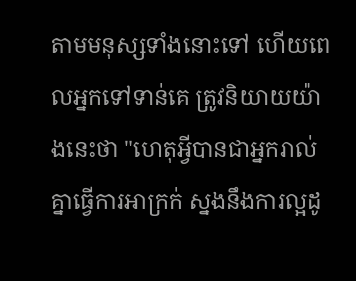តាមមនុស្សទាំងនោះទៅ ហើយពេលអ្នកទៅទាន់គេ ត្រូវនិយាយយ៉ាងនេះថា "ហេតុអ្វីបានជាអ្នករាល់គ្នាធ្វើការអាក្រក់ ស្នងនឹងការល្អដូ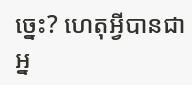ច្នេះ? ហេតុអ្វីបានជាអ្ន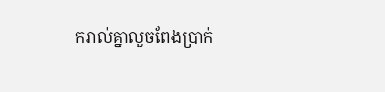ករាល់គ្នាលួចពែងប្រាក់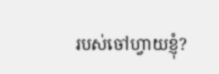របស់ចៅហ្វាយខ្ញុំ?